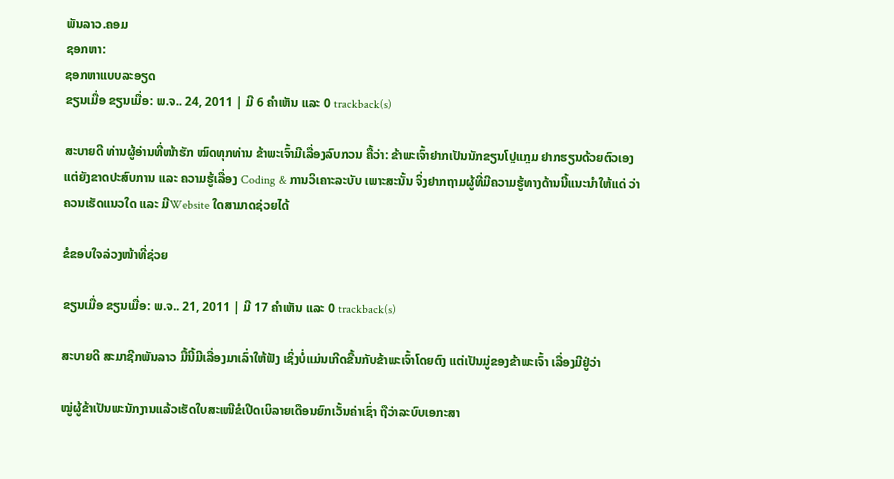ພັນລາວ.ຄອມ
ຊອກຫາ:
ຊອກຫາແບບລະອຽດ
ຂຽນເມື່ອ ຂຽນເມື່ອ: ພ.ຈ.. 24, 2011 | ມີ 6 ຄຳເຫັນ ແລະ 0 trackback(s)

ສະບາຍດີ ທ່ານຜູ້ອ່ານທີ່ໜ້າຮັກ ໝົດທຸກທ່ານ ຂ້າພະເຈົ້າມີເລື່ອງລົບກວນ ຄື້ວ່າ: ຂ້າພະເຈົ້າຢາກເປັນນັກຂຽນໂປຼແກຼມ ຢາກຮຽນດ້ວຍຕົວເອງ ແຕ່ຍັງຂາດປະສົບການ ແລະ ຄວາມຮູ້ເລື່ອງ Coding & ການວິເຄາະລະບັບ ເພາະສະນັ້ນ ຈິ່ງຢາກຖາມຜູ້ທີ່ມີຄວາມຮູ້ທາງດ້ານນີ້ແນະນຳໃຫ້ແດ່ ວ່າຄວນເຮັດແນວໃດ ແລະ ມີWebsite ໃດສາມາດຊ່ວຍໄດ້

ຂໍຂອບໃຈລ່ວງໜ້າທີ່ຊ່ວຍ

ຂຽນເມື່ອ ຂຽນເມື່ອ: ພ.ຈ.. 21, 2011 | ມີ 17 ຄຳເຫັນ ແລະ 0 trackback(s)

ສະບາຍດີ ສະມາຊີກພັນລາວ ມື້ນີ້ມີເລື່ອງມາເລົ່າໃຫ້ຟັງ ເຊິ່ງບໍ່ແມ່ນເກີດຂື້ນກັບຂ້າພະເຈົ້າໂດຍຕົງ ແຕ່ເປັນມູ່ຂອງຂ້າພະເຈົ້າ ເລື່ອງມີຢູ່ວ່າ

ໝູ່ຜູ້ຂ້າເປັນພະນັກງານແລ້ວເຮັດໃບສະເໜີຂໍເປີດເບິລາຍເດືອນຍົກເວັ້ນຄ່າເຊົ່າ ຖືວ່າລະບົບເອກະສາ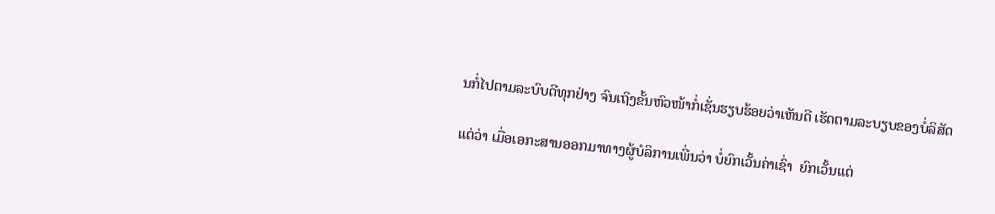ນກໍ່ໄປຕາມລະບົບດີທຸກຢ່າງ ຈົນເຖິງຂັ້ນຫົວໜ້າກໍ່ເຊັ່ນຮຽບຮ້ອຍວ່າເຫັນດີ ເຮັດຕາມລະບຽບຂອງບໍ່ລິສັດ

ແຕ່ວ່າ ເມື່ອເອກະສານອອກມາທາງຜູ້ບໍລິການເພີ່ນວ່າ ບໍ່ຍົກເວັ້ນຄ່າເຊົ່າ  ຍົກເວັ້ນແຕ່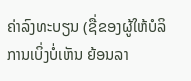ຄ່າລົງທະບຽນ (ຊື່ຂອງຜູ້ໃຫ້ບໍລິການເບິ່ງບໍ່ເຫັນ ຍ້ອນລາ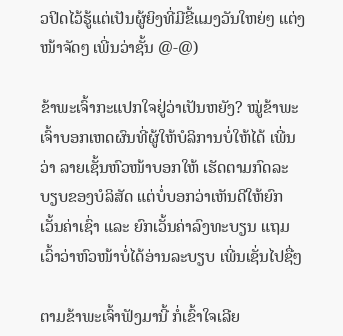ວປິດໄວ້ຮູ້ແຕ່ເປັນຜູ້ຍິງທີ່ມີຂີ້ແມງວັນໃຫຍ່ໆ ແຕ່ງໜ້າຈັດໆ ເພີ່ນວ່າຊັ້ນ @-@)

ຂ້າພະເຈົ້າກະແປກໃຈຢູ່ວ່າເປັນຫຍັງ? ໝູ່ຂ້າພະເຈົ້າບອກເຫດຜົນທີ່ຜູ້ໃຫ້ບໍລິການບໍ່ໃຫ້ໄດ້ ເພີ່ນວ່າ ລາຍເຊັ້ນຫົວໜ້າບອກໃຫ້ ເຮັດຕາມກົດລະບຽບຂອງບໍລິສັດ ແຕ່ບໍ່ບອກວ່າເຫັນດີໃຫ້ຍົກເວັ້ນຄ່າເຊົ່າ ແລະ ຍົກເວັ້ນຄ່າລົງທະບຽນ ແຖມເວົ້າວ່າຫົວໜ້າບໍ່ໄດ້ອ່ານລະບຽບ ເພີ່ນເຊັ່ນໄປຊື່ໆ

ຕາມຂ້າພະເຈົ້າຟັງມານີ້ ກໍ່ເຂົ້າໃຈເລີຍ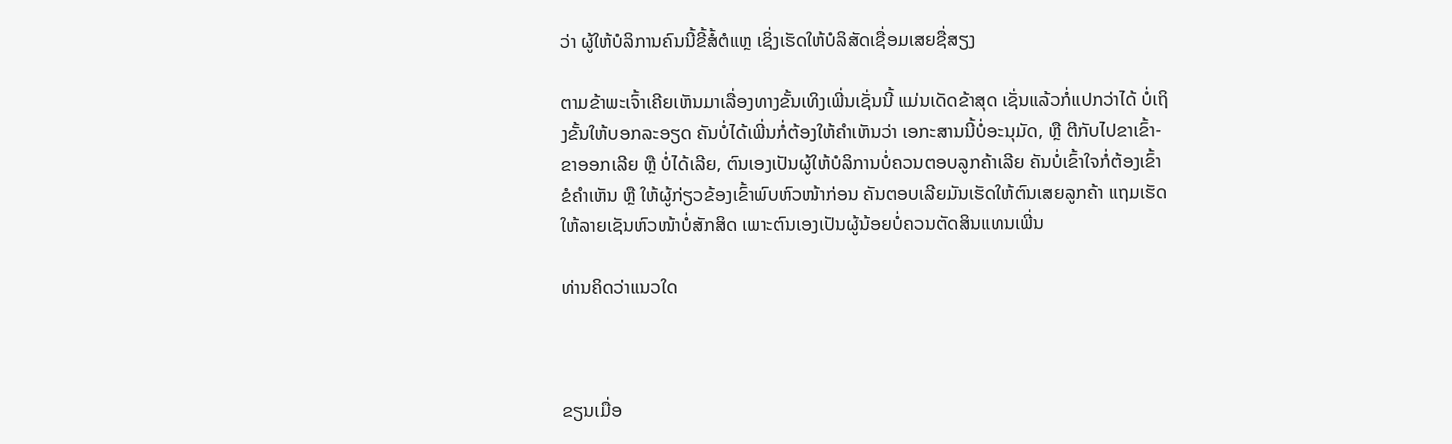ວ່າ ຜູ້ໃຫ້ບໍລິການຄົນນີ້ຂີ້ສໍ້ຕໍແຫຼ ເຊິ່ງເຮັດໃຫ້ບໍລິສັດເຊື່ອມເສຍຊື່ສຽງ

ຕາມຂ້າພະເຈົ້າເຄີຍເຫັນມາເລື່ອງທາງຂັ້ນເທິງເພີ່ນເຊັ່ນນີ້ ແມ່ນເດັດຂ້າສຸດ ເຊັ່ນແລ້ວກໍ່ແປກວ່າໄດ້ ບໍ່ເຖິງຂັ້ນໃຫ້ບອກລະອຽດ ຄັນບໍ່ໄດ້ເພີ່ນກໍ່ຕ້ອງໃຫ້ຄຳເຫັນວ່າ ເອກະສານນີ້ບໍ່ອະນຸມັດ, ຫຼື ຕີກັບໄປຂາເຂົ້າ-ຂາອອກເລີຍ ຫຼື ບໍ່ໄດ້ເລີຍ, ຕົນເອງເປັນຜູ້ໃຫ້ບໍລິການບໍ່ຄວນຕອບລູກຄ້າເລີຍ ຄັນບໍ່ເຂົ້າໃຈກໍ່ຕ້ອງເຂົ້າຂໍຄຳເຫັນ ຫຼື ໃຫ້ຜູ້ກ່ຽວຂ້ອງເຂົ້າພົບຫົວໜ້າກ່ອນ ຄັນຕອບເລີຍມັນເຮັດໃຫ້ຕົນເສຍລູກຄ້າ ແຖມເຮັດໃຫ້ລາຍເຊັນຫົວໜ້າບໍ່ສັກສິດ ເພາະຕົນເອງເປັນຜູ້ນ້ອຍບໍ່ຄວນຕັດສິນແທນເພີ່ນ

ທ່ານຄິດວ່າແນວໃດ



ຂຽນເມື່ອ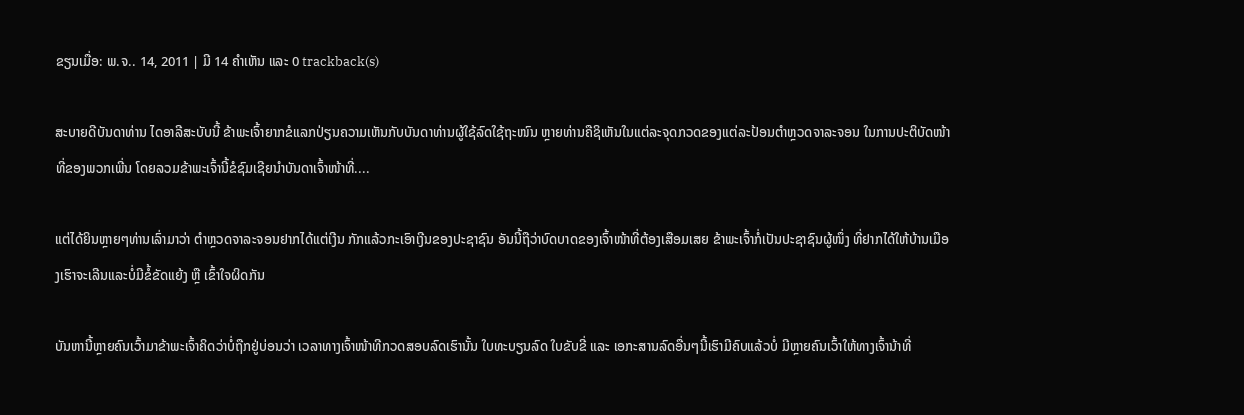ຂຽນເມື່ອ: ພ.ຈ.. 14, 2011 | ມີ 14 ຄຳເຫັນ ແລະ 0 trackback(s)

ສະບາຍດີບັນດາທ່ານ ໄດອາລີສະບັບນີ້ ຂ້າພະເຈົ້າຍາກຂໍແລກປ່ຽນຄວາມເຫັນກັບບັນດາທ່ານຜູ້ໃຊ້ລົດໃຊ້ຖະໜົນ ຫຼາຍທ່ານຄືຊິເຫັນໃນແຕ່ລະຈຸດກວດຂອງແຕ່ລະປ້ອນຕຳຫຼວດຈາລະຈອນ ໃນການປະຕິບັດໜ້າທີ່ຂອງພວກເພີ່ນ ໂດຍລວມຂ້າພະເຈົ້ານີ້ຂໍຊົມເຊີຍນຳບັນດາເຈົ້າໜ້າທີ່....

ແຕ່ໄດ້ຍິນຫຼາຍໆທ່ານເລົ່າມາວ່າ ຕຳຫຼວດຈາລະຈອນຢາກໄດ້ແຕ່ເງີນ ກັກແລ້ວກະເອົາເງີນຂອງປະຊາຊົນ ອັນນີ້ຖືວ່າບົດບາດຂອງເຈົ້າໜ້າທີ່ຕ້ອງເສືອມເສຍ ຂ້າພະເຈົ້າກໍ່ເປັນປະຊາຊົນຜູ້ໜຶ່ງ ທີ່ຢາກໄດ້ໃຫ້ບ້ານເມືອງເຮົາຈະເລີນແລະບໍ່ມີຂໍ້ຂັດແຍ້ງ ຫຼື ເຂົ້າໃຈຜິດກັນ

ບັນຫານີ້ຫຼາຍຄົນເວົ້າມາຂ້າພະເຈົ້າຄິດວ່າບໍ່ຖືກຢູ່ບ່ອນວ່າ ເວລາທາງເຈົ້າໜ້າທີກວດສອບລົດເຮົານັ້ນ ໃບທະບຽນລົດ ໃບຂັບຂີ່ ແລະ ເອກະສານລົດອື່ນໆນີ້ເຮົາມີຄົບແລ້ວບໍ່ ມີຫຼາຍຄົນເວົ້າໃຫ້ທາງເຈົ້ານ້າທີ່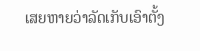ເສຍຫາຍວ່າລັດເກັບເອົາຕັ້ງ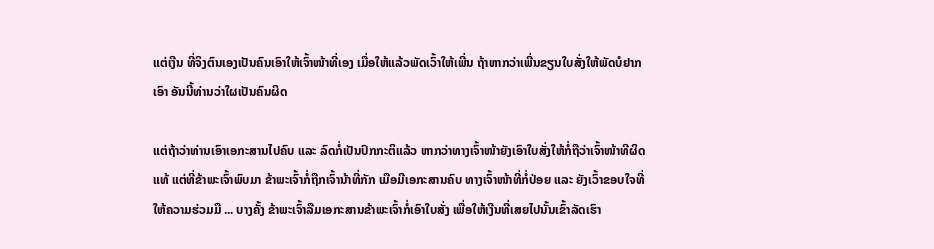ແຕ່ເງີນ ທີ່ຈິງຕົນເອງເປັນຄົນເອົາໃຫ້ເຈົ້າໜ້າທີ່ເອງ ເມື່ອໃຫ້ແລ້ວພັດເວົ້າໃຫ້ເພີ່ນ ຖ້າຫາກວ່າເພີ່ນຂຽນໃບສັ່ງໃຫ້ພັດບໍຢາກເອົາ ອັນນີ້ທ່ານວ່າໃຜເປັນຄົນຜິດ

ແຕ່ຖ້າວ່າທ່ານເອົາເອກະສານໄປຄົບ ແລະ ລົດກໍ່ເປັນປົກກະຕິແລ້ວ ຫາກວ່າທາງເຈົ້າໜ້າຍັງເອົາໃບສັ່ງໃຫ້ກໍ່ຖືວ່າເຈົ້າໜ້າທີຜິດແທ້ ແຕ່ທີ່ຂ້າພະເຈົ້າພົບມາ ຂ້າພະເຈົ້າກໍ່ຖືກເຈົ້ານ້າທີ່ກັກ ເມືອມີເອກະສານຄົບ ທາງເຈົ້າໜ້າທີ່ກໍ່ປ່ອຍ ແລະ ຍັງເວົ້າຂອບໃຈທີ່ໃຫ້ຄວາມຮ່ວມມື ... ບາງຄັ້ງ ຂ້າພະເຈົ້າລືມເອກະສານຂ້າພະເຈົ້າກໍ່ເອົາໃບສັ່ງ ເພື່ອໃຫ້ເງີນທີ່ເສຍໄປນັ້ນເຂົ້າລັດເຮົາ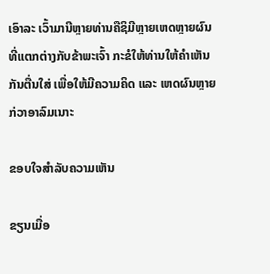ເອົາລະ ເວົ້າມານີຫຼາຍທ່ານຄືຊິມີຫຼາຍເຫດຫຼາຍຜົນທີ່ແຕກຕ່າງກັບຂ້າພະເຈົ້າ ກະຂໍໃຫ້ທ່ານໃຫ້ຄຳເຫັນກັນຕື່ນໃສ່ ເພື່ອໃຫ້ມີຄວາມຄິດ ແລະ ເຫດຜົນຫຼາຍກ່ວາອາລົມເນາະ

ຂອບໃຈສຳລັບຄວາມເຫັນ

ຂຽນເມື່ອ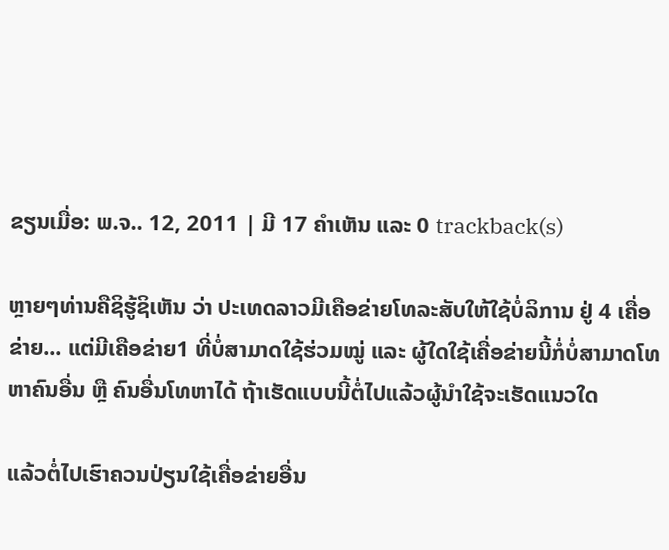ຂຽນເມື່ອ: ພ.ຈ.. 12, 2011 | ມີ 17 ຄຳເຫັນ ແລະ 0 trackback(s)

ຫຼາຍໆທ່ານຄືຊິຮູ້ຊິເຫັນ ວ່າ ປະເທດລາວມີເຄືອຂ່າຍໂທລະສັບໃຫ້ໃຊ້ບໍ່ລິການ ຢູ່ 4 ເຄື່ອຂ່າຍ... ແຕ່ມີເຄືອຂ່າຍ1 ທີ່ບໍ່ສາມາດໃຊ້ຮ່ວມໝູ່ ແລະ ຜູ້ໃດໃຊ້ເຄື່ອຂ່າຍນີ້ກໍ່ບໍ່ສາມາດໂທຫາຄົນອື່ນ ຫຼື ຄົນອື່ນໂທຫາໄດ້ ຖ້າເຮັດແບບນີ້ຕໍ່ໄປແລ້ວຜູ້ນຳໃຊ້ຈະເຮັດແນວໃດ

ແລ້ວຕໍ່ໄປເຮົາຄວນປ່ຽນໃຊ້ເຄື່ອຂ່າຍອື່ນ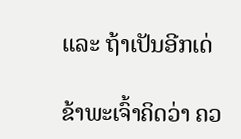ແລະ ຖ້າເປັນອີກເດ່

ຂ້າພະເຈົ້າຄິດວ່າ ຄວ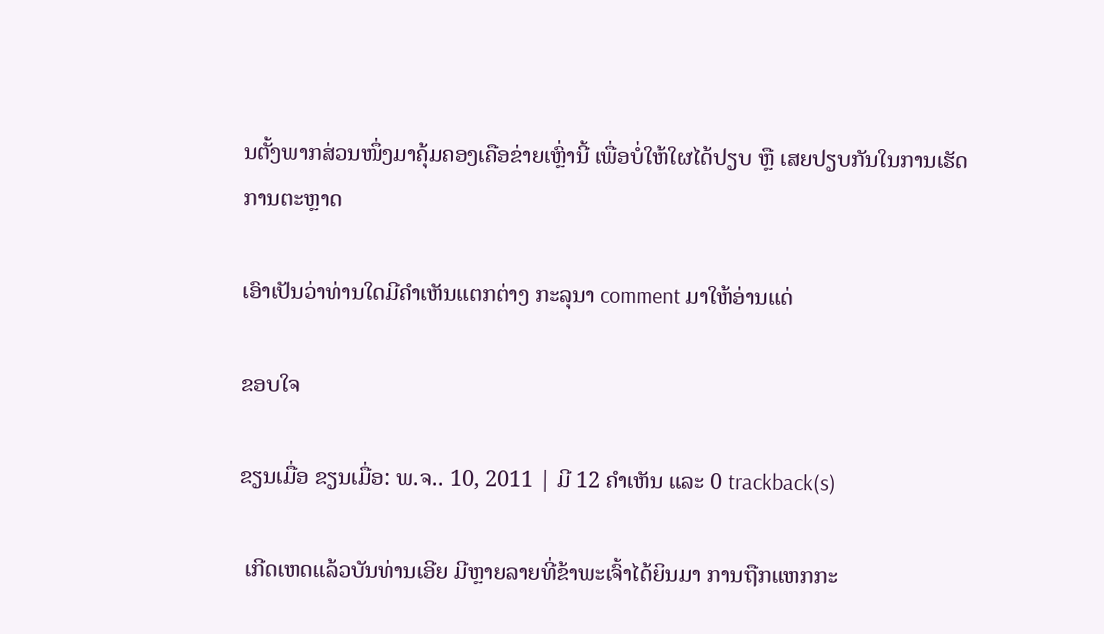ນຕັ້ງພາກສ່ວນໜຶ່ງມາຄຸ້ມຄອງເຄືອຂ່າຍເຫຼົ່ານີ້ ເພື່ອບໍ່ໃຫ້ໃຜໄດ້ປຽບ ຫຼື ເສຍປຽບກັນໃນການເຮັດການຕະຫຼາດ

ເອົາເປັນວ່າທ່ານໃດມີຄຳເຫັນແຕກຕ່າງ ກະລຸນາ comment ມາໃຫ້ອ່ານແດ່

ຂອບໃຈ

ຂຽນເມື່ອ ຂຽນເມື່ອ: ພ.ຈ.. 10, 2011 | ມີ 12 ຄຳເຫັນ ແລະ 0 trackback(s)

 ເກີດເຫດແລ້ວບັນທ່ານເອີຍ ມີຫຼາຍລາຍທີ່ຂ້າພະເຈົ້າໄດ້ຍິນມາ ການຖືກແຫກກະ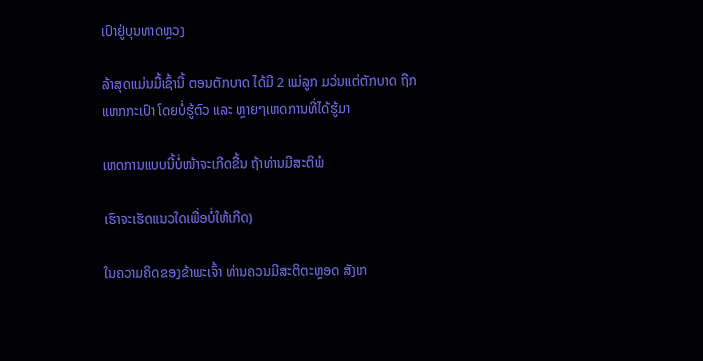ເປົາຢູ່ບຸນທາດຫຼວງ

ລ້າສຸດແມ່ນມື້ເຊົ້ານີ້ ຕອນຕັກບາດ ໄດ້ມີ 2 ແມ່ລູກ ມວ່ນແຕ່ຕັກບາດ ຖືກແຫກກະເປົາ ໂດຍບໍ່ຮູ້ຕົວ ແລະ ຫຼາຍໆເຫດການທີ່ໄດ້ຮູ້ມາ

ເຫດການແບບນີ້ບໍ່ໜ້າຈະເກີດຂື້ນ ຖ້າທ່ານມີສະຕິພໍ

ເຮົາຈະເຮັດແນວໃດເພື່ອບໍ່ໃຫ້ເກີດ)

ໃນຄວາມຄິດຂອງຂ້າພະເຈົ້າ ທ່ານຄວນມີສະຕິຕະຫຼອດ ສັງເກ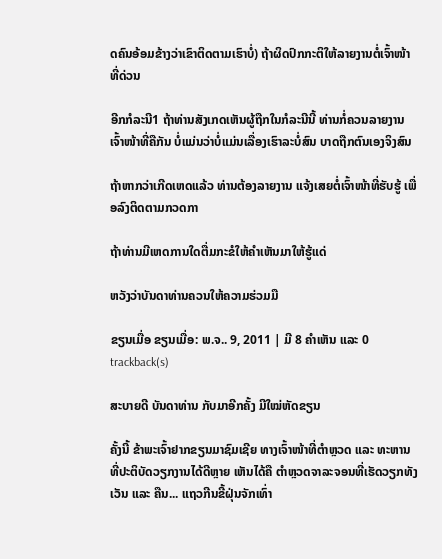ດຄົນອ້ອມຂ້າງວ່າເຂົາຕິດຕາມເຮົາບໍ່) ຖ້າຜິດປົກກະຕິໃຫ້ລາຍງານຕໍ່ເຈົ້າໜ້າທີ່ດ່ວນ

ອີກກໍລະນີ1 ຖ້າທ່ານສັງເກດເຫັນຜູ້ຖືກໃນກໍລະນີນີ້ ທ່ານກໍ່ຄວນລາຍງານເຈົ້າໜ້າທີ່ຄືກັນ ບໍ່ແມ່ນວ່າບໍ່ແມ່ນເລື່ອງເຮົາລະບໍ່ສົນ ບາດຖືກຕົນເອງຈິງສົນ

ຖ້າຫາກວ່າເກີດເຫດແລ້ວ ທ່ານຕ້ອງລາຍງານ ແຈ້ງເສຍຕໍ່ເຈົ້າໜ້າທີ່ຮັບຮູ້ ເພື່ອລົງຕິດຕາມກວດກາ

ຖ້າທ່ານມີເຫດການໃດຕື່ມກະຂໍໃຫ້ຄຳເຫັນມາໃຫ້ຮູ້ແດ່

ຫວັງວ່າບັນດາທ່ານຄວນໃຫ້ຄວາມຮ່ວມມື

ຂຽນເມື່ອ ຂຽນເມື່ອ: ພ.ຈ.. 9, 2011 | ມີ 8 ຄຳເຫັນ ແລະ 0 trackback(s)

ສະບາຍດີ ບັນດາທ່ານ ກັບມາອີກຄັ້ງ ມີໃໝ່ຫັດຂຽນ

ຄັ້ງນີ້ ຂ້າພະເຈົ້າຢາກຂຽນມາຊົມເຊີຍ ທາງເຈົ້າໜ້າທີ່ຕຳຫຼວດ ແລະ ທະຫານ ທີ່ປະຕິບັດວຽກງານໄດ້ດີຫຼາຍ ເຫັນໄດ້ຄື ຕຳຫຼວດຈາລະຈອນທີ່ເຮັດວຽກທັງເວັນ ແລະ ຄືນ... ແຖວກີນຂີ້ຝຸ່ນຈັກເທົ່າ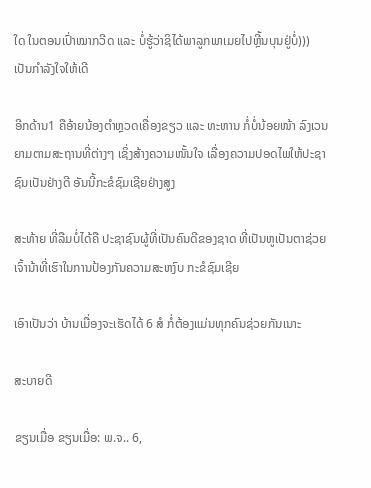ໃດ ໃນຕອນເປົ່າໝາກວີດ ແລະ ບໍ່ຮູ້ວ່າຊິໄດ້ພາລູກພາເມຍໄປຫຼີ້ນບຸນຢູ່ບໍ່))) ເປັນກຳລັງໃຈໃຫ້ເດີ

ອີກດ້ານ1 ຄືອ້າຍນ້ອງຕຳຫຼວດເຄື່ອງຂຽວ ແລະ ທະຫານ ກໍ່ບໍ່ນ້ອຍໜ້າ ລົງເວນຍາມຕາມສະຖານທີ່ຕ່າງໆ ເຊິ່ງສ້າງຄວາມໜັ້ນໃຈ ເລື່ອງຄວາມປອດໄພໃຫ້ປະຊາຊົນເປັນຢ່າງດີ ອັນນີ້ກະຂໍຊົມເຊີຍຢ່າງສູງ

ສະທ້າຍ ທີ່ລືມບໍ່ໄດ້ຄື ປະຊາຊົນຜູ້ທີ່ເປັນຄົນດີຂອງຊາດ ທີ່ເປັນຫູເປັນຕາຊ່ວຍເຈົ້ານ້າທີ່ເຮົາໃນການປ້ອງກັນຄວາມສະຫງົບ ກະຂໍຊົມເຊີຍ

ເອົາເປັນວ່າ ບ້ານເມື່ອງຈະເຮັດໄດ້ 6 ສໍ ກໍ່ຕ້ອງແມ່ນທຸກຄົນຊ່ວຍກັນເນາະ

ສະບາຍດີ

ຂຽນເມື່ອ ຂຽນເມື່ອ: ພ.ຈ.. 6,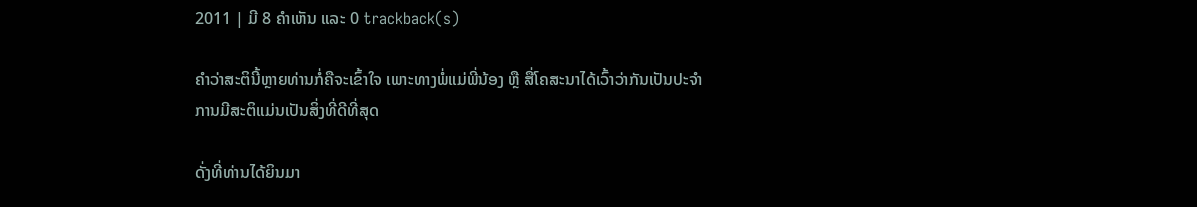2011 | ມີ 8 ຄຳເຫັນ ແລະ 0 trackback(s)

ຄຳວ່າສະຕິນີ້ຫຼາຍທ່ານກໍ່ຄືຈະເຂົ້າໃຈ ເພາະທາງພໍ່ແມ່ພີ່ນ້ອງ ຫຼື ສື່ໂຄສະນາໄດ້ເວົ້າວ່າກັນເປັນປະຈຳ ການມີສະຕິແມ່ນເປັນສິ່ງທີ່ດີທີ່ສຸດ

ດັ່ງທີ່ທ່ານໄດ້ຍິນມາ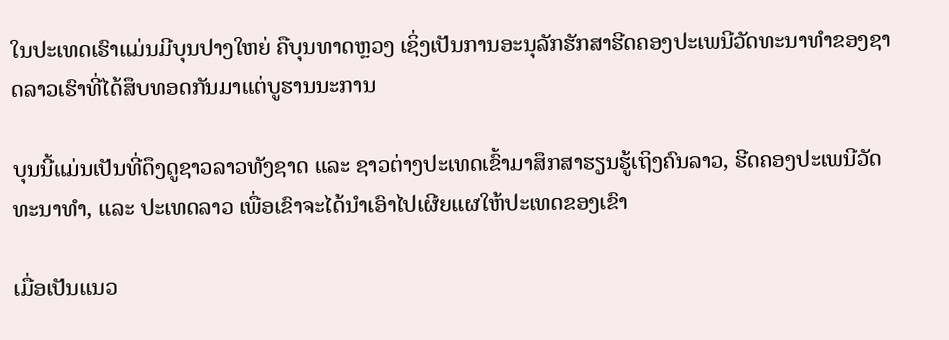ໃນປະເທດເຮົາແມ່ນມີບຸນປາງໃຫຍ່ ຄືບຸນທາດຫຼວງ ເຊິ່ງເປັນການອະນຸລັກຮັກສາຮີດຄອງປະເພນີວັດທະນາທຳຂອງຊາດລາວເຮົາທີ່ໄດ້ສຶບທອດກັນມາແຕ່ບູຮານນະການ

ບຸນນີ້ແມ່ນເປັນທີ່ດຶງດູຊາວລາວທັງຊາດ ແລະ ຊາວຕ່າງປະເທດເຂົ້າມາສຶກສາຮຽນຮູ້ເຖິງຄົນລາວ, ຮີດຄອງປະເພນີວັດທະນາທຳ, ແລະ ປະເທດລາວ ເພື່ອເຂົາຈະໄດ້ນຳເອົາໄປເຜີຍແຜໃຫ້ປະເທດຂອງເຂົາ

ເມື່ອເປັນແນວ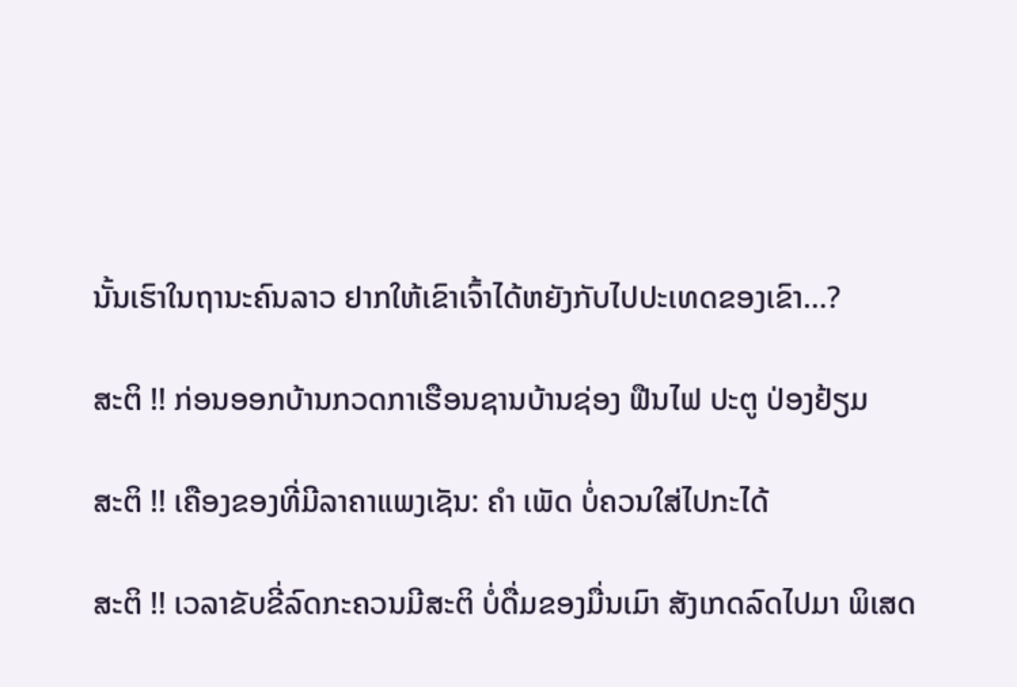ນັ້ນເຮົາໃນຖານະຄົນລາວ ຢາກໃຫ້ເຂົາເຈົ້າໄດ້ຫຍັງກັບໄປປະເທດຂອງເຂົາ...?

ສະຕິ !! ກ່ອນອອກບ້ານກວດກາເຮືອນຊານບ້ານຊ່ອງ ຟືນໄຟ ປະຕູ ປ່ອງຢ້ຽມ

ສະຕິ !! ເຄືອງຂອງທີ່ມີລາຄາແພງເຊັນ: ຄຳ ເພັດ ບໍ່ຄວນໃສ່ໄປກະໄດ້

ສະຕິ !! ເວລາຂັບຂີ່ລົດກະຄວນມີສະຕິ ບໍ່ດື່ມຂອງມື່ນເມົາ ສັງເກດລົດໄປມາ ພິເສດ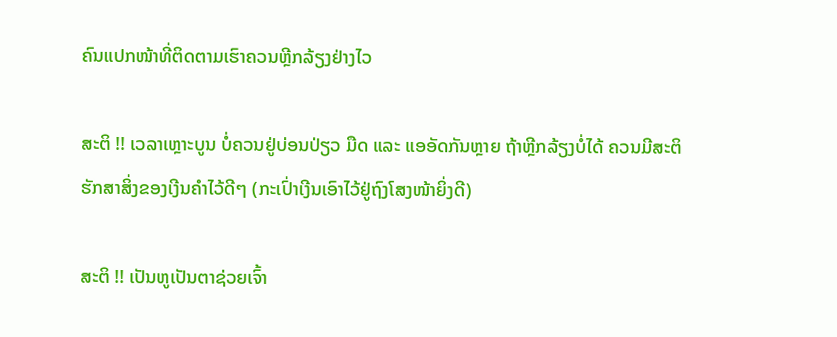ຄົນແປກໜ້າທີ່ຕິດຕາມເຮົາຄວນຫຼີກລ້ຽງຢ່າງໄວ

ສະຕິ !! ເວລາເຫຼາະບູນ ບໍ່ຄວນຢູ່ບ່ອນປ່ຽວ ມືດ ແລະ ແອອັດກັນຫຼາຍ ຖ້າຫຼີກລ້ຽງບໍ່ໄດ້ ຄວນມີສະຕິຮັກສາສິ່ງຂອງເງີນຄຳໄວ້ດີໆ (ກະເປົ່າເງີນເອົາໄວ້ຢູ່ຖົງໂສງໜ້າຍິ່ງດີ)

ສະຕິ !! ເປັນຫູເປັນຕາຊ່ວຍເຈົ້າ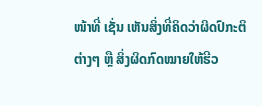ໜ້າທີ່ ເຊັ່ນ ເຫັນສິ່ງທີ່ຄິດວ່າຜິດປົກະຕິຕ່າງໆ ຫຼື ສິ່ງຜິດກົດໝາຍໃຫ້ຮີວ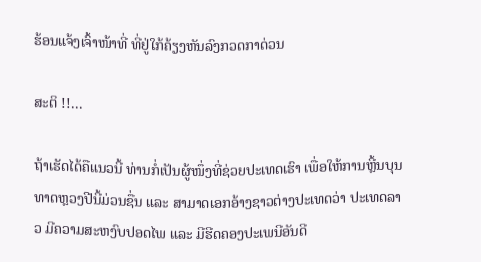ຮ້ອນແຈ້ງເຈົ້າໜ້າທີ່ ທີ່ຢູ່ໃກ້ຄ້ຽງຫັນລົງກວດກາດ່ວນ

ສະຕິ !!...

ຖ້າເຮັດໄດ້ຄືແນວນີ້ ທ່ານກໍ່ເປັນຜູ້ໜຶ່ງທີ່ຊ່ວຍປະເທດເຮົາ ເພື່ອໃຫ້ການຫຼີ້ນບຸນທາດຫຼວງປີນີ້ມ່ວນຊື່ນ ແລະ ສາມາດເອກອ້າງຊາວຕ່າງປະເທດວ່າ ປະເທດລາວ ມີຄວາມສະຫງົບປອດໄພ ແລະ ມີຮີດຄອງປະເພນີອັນດີ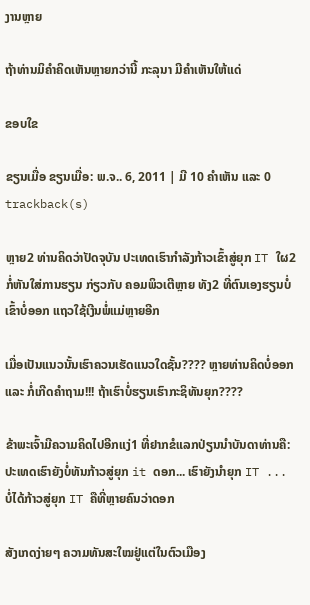ງານຫຼາຍ

ຖ້າທ່ານມິຄຳຄິດເຫັນຫຼາຍກວ່ານີ້ ກະລຸນາ ມີຄຳເຫັນໃຫ້ແດ່

ຂອບໃຂ

ຂຽນເມື່ອ ຂຽນເມື່ອ: ພ.ຈ.. 6, 2011 | ມີ 10 ຄຳເຫັນ ແລະ 0 trackback(s)

ຫຼາຍ2 ທ່ານຄິດວ່າປັດຈຸບັນ ປະເທດເຮົາກຳລັງກ້າວເຂົ້າສູ່ຍຸກ IT ໃຜ2 ກໍ່ຫັນໃສ່ການຮຽນ ກ່ຽວກັບ ຄອມພິວເຕີຫຼາຍ ທັງ2 ທີ່ຕົນເອງຮຽນບໍ່ເຂົ້າບໍ່ອອກ ແຖວໃຊ້ເງີນພໍ່ແມ່ຫຼາຍອີກ

ເມື່ອເປັນແນວນັ້ນເຮົາຄວນເຮັດແນວໃດຊັ້ນ???? ຫຼາຍທ່ານຄິດບໍ່ອອກ ແລະ ກໍ່ເກີດຄຳຖາມ!!! ຖ້າເຮົາບໍ່ຮຽນເຮົາກະຊິທັນຍຸກ????

ຂ້າພະເຈົ້າມີຄວາມຄິດໄປອີກແງ່1 ທີ່ຢາກຂໍແລກປ່ຽນນຳບັນດາທ່ານຄື: ປະເທດເຮົາຍັງບໍ່ທັນກ້າວສູ່ຍຸກ it ດອກ... ເຮົາຍັງນຳຍຸກ IT ... ບໍ່ໄດ້ກ້າວສູ່ຍຸກ IT ຄືທີ່ຫຼາຍຄົນວ່າດອກ

ສັງເກດງ່າຍໆ ຄວາມທັນສະໃໝຢູ່ແຕ່ໃນຕົວເມືອງ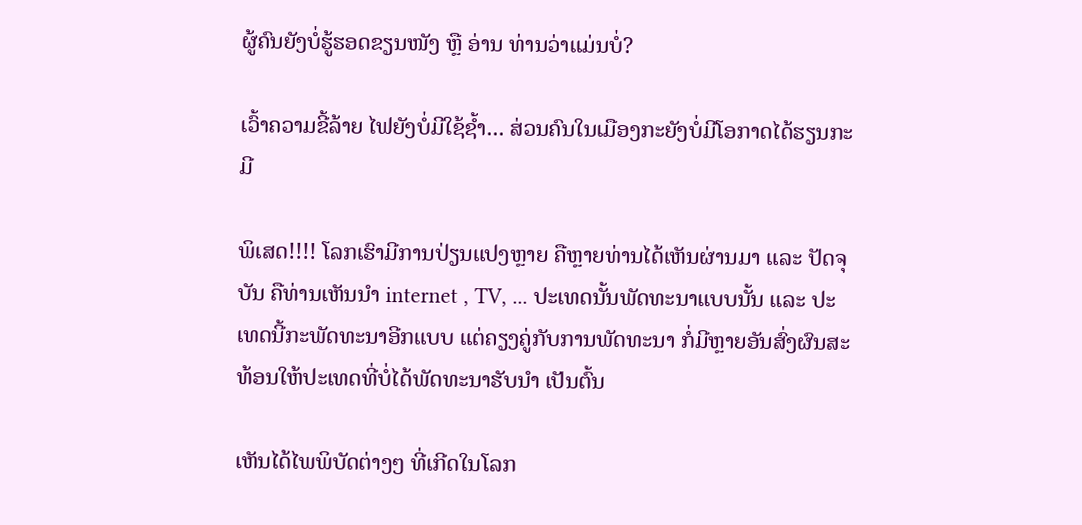ຜູ້ຄົນຍັງບໍ່ຮູ້ຮອດຂຽນໜັງ ຫຼື ອ່ານ ທ່ານວ່າແມ່ນບໍ່?

ເວົ້າຄວາມຂີ້ລ້າຍ ໄຟຍັງບໍ່ມີໃຊ້ຊ້ຳ... ສ່ວນຄົນໃນເມືອງກະຍັງບໍ່ມີໂອກາດໄດ້ຮຽນກະມີ

ພິເສດ!!!! ໂລກເຮົາມີການປ່ຽນແປງຫຼາຍ ຄືຫຼາຍທ່ານໄດ້ເຫັນຜ່ານມາ ແລະ ປັດຈຸບັນ ຄືທ່ານເຫັນນຳ internet , TV, ... ປະເທດນັ້ນພັດທະນາແບບນັ້ນ ແລະ ປະເທດນີ້ກະພັດທະນາອີກແບບ ແຕ່ຄຽງຄູ່ກັບການພັດທະນາ ກໍ່ມີຫຼາຍອັນສົ່ງຜົນສະທ້ອນໃຫ້ປະເທດທີ່ບໍ່ໄດ້ພັດທະນາຮັບນຳ ເປັນຕົ້ນ

ເຫັນໄດ້ໄພພິບັດຕ່າງໆ ທີ່ເກີດໃນໂລກ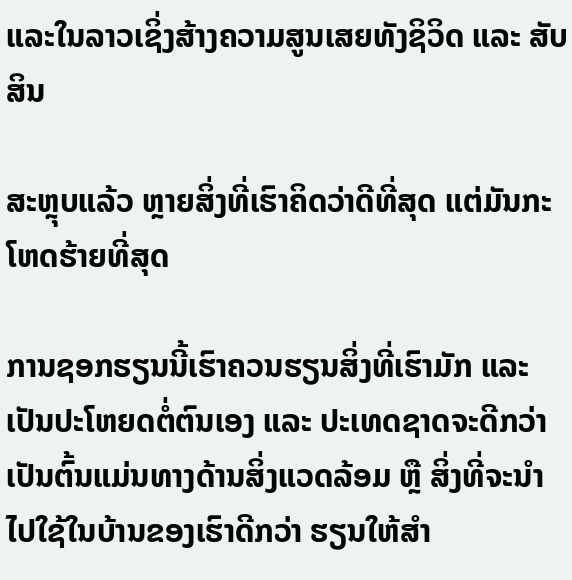ແລະໃນລາວເຊິ່ງສ້າງຄວາມສູນເສຍທັງຊິວິດ ແລະ ສັບສິນ

ສະຫຼຸບແລ້ວ ຫຼາຍສິ່ງທີ່ເຮົາຄິດວ່າດີທີ່ສຸດ ແຕ່ມັນກະໂຫດຮ້າຍທີ່ສຸດ

ການຊອກຮຽນນີ້ເຮົາຄວນຮຽນສິ່ງທີ່ເຮົາມັກ ແລະ ເປັນປະໂຫຍດຕໍ່ຕົນເອງ ແລະ ປະເທດຊາດຈະດີກວ່າ ເປັນຕົ້ນແມ່ນທາງດ້ານສິ່ງແວດລ້ອມ ຫຼື ສິ່ງທີ່ຈະນຳໄປໃຊ້ໃນບ້ານຂອງເຮົາດີກວ່າ ຮຽນໃຫ້ສຳ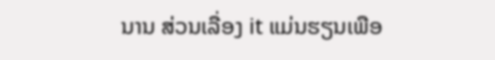ນານ ສ່ວນເລື່ອງ it ແມ່ນຮຽນເພືອ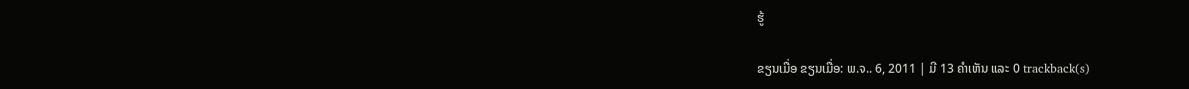ຮູ້

ຂຽນເມື່ອ ຂຽນເມື່ອ: ພ.ຈ.. 6, 2011 | ມີ 13 ຄຳເຫັນ ແລະ 0 trackback(s)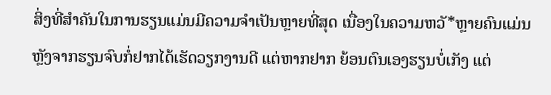ສິ່ງທີ່ສຳຄັນໃນການຮຽນແມ່ນມີຄວາມຈຳເປັນຫຼາຍທີ່ສຸດ ເນື່ອງໃນຄວາມຫວັ*ຫຼາຍຄົນແມ່ນ ຫຼັງຈາກຮຽນຈົບກໍ່ຢາກໄດ້ເຮັດວຽກງານດີ ແຕ່ຫາກຢາກ ຍ້ອນຕົນເອງຮຽນບໍ່ເກັງ ແຕ່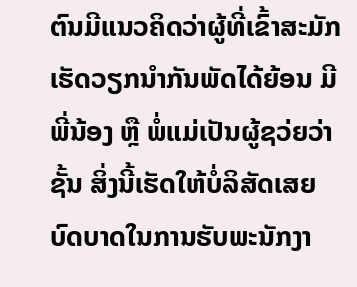ຕົນມີແນວຄິດວ່າຜູ້ທີ່ເຂົ້າສະມັກເຮັດວຽກນຳກັນພັດໄດ້ຍ້ອນ ມີພີ່ນ້ອງ ຫຼື ພໍ່ແມ່ເປັນຜູ້ຊວ່ຍວ່າຊັ້ນ ສິ່ງນີ້ເຮັດໃຫ້ບໍ່ລິສັດເສຍບົດບາດໃນການຮັບພະນັກງາ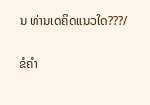ນ ທ່ານເດຄິດແນວໃດ???/

ຂໍຄຳ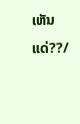ເຫັນແດ່??/